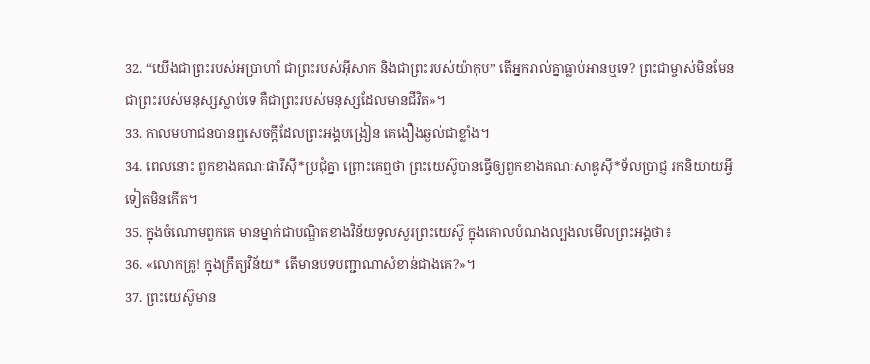32. “យើងជាព្រះរបស់អប្រាហាំ ជាព្រះរបស់អ៊ីសាក និងជាព្រះរបស់យ៉ាកុប” តើអ្នករាល់គ្នាធ្លាប់អានឬទេ? ព្រះជាម្ចាស់មិនមែនជាព្រះរបស់មនុស្សស្លាប់ទេ គឺជាព្រះរបស់មនុស្សដែលមានជីវិត»។
33. កាលមហាជនបានឮសេចក្ដីដែលព្រះអង្គបង្រៀន គេងឿងឆ្ងល់ជាខ្លាំង។
34. ពេលនោះ ពួកខាងគណៈផារីស៊ី*ប្រជុំគ្នា ព្រោះគេឮថា ព្រះយេស៊ូបានធ្វើឲ្យពួកខាងគណៈសាឌូស៊ី*ទ័លប្រាជ្ញ រកនិយាយអ្វីទៀតមិនកើត។
35. ក្នុងចំណោមពួកគេ មានម្នាក់ជាបណ្ឌិតខាងវិន័យទូលសួរព្រះយេស៊ូ ក្នុងគោលបំណងល្បងលមើលព្រះអង្គថា៖
36. «លោកគ្រូ! ក្នុងក្រឹត្យវិន័យ* តើមានបទបញ្ជាណាសំខាន់ជាងគេ?»។
37. ព្រះយេស៊ូមាន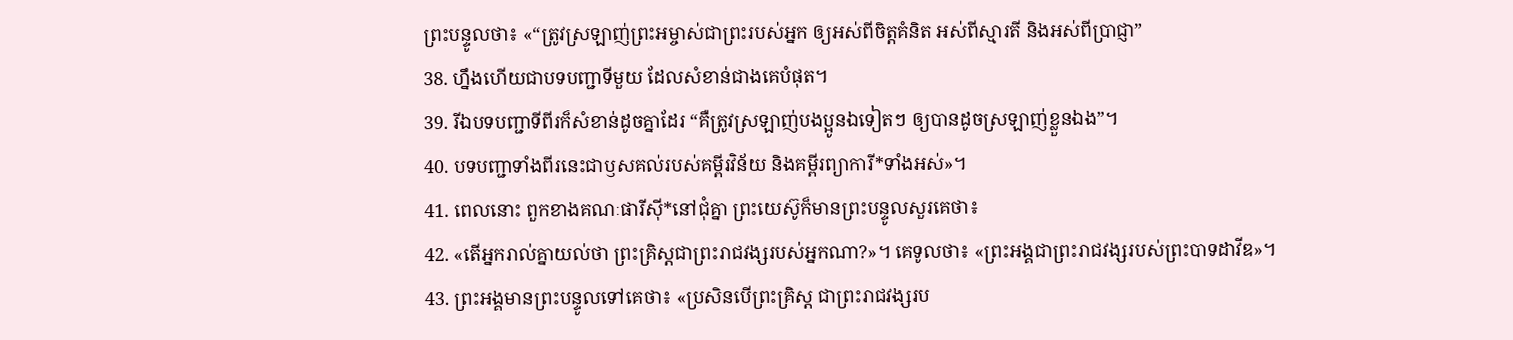ព្រះបន្ទូលថា៖ «“ត្រូវស្រឡាញ់ព្រះអម្ចាស់ជាព្រះរបស់អ្នក ឲ្យអស់ពីចិត្តគំនិត អស់ពីស្មារតី និងអស់ពីប្រាជ្ញា”
38. ហ្នឹងហើយជាបទបញ្ជាទីមួយ ដែលសំខាន់ជាងគេបំផុត។
39. រីឯបទបញ្ជាទីពីរក៏សំខាន់ដូចគ្នាដែរ “គឺត្រូវស្រឡាញ់បងប្អូនឯទៀតៗ ឲ្យបានដូចស្រឡាញ់ខ្លួនឯង”។
40. បទបញ្ជាទាំងពីរនេះជាឫសគល់របស់គម្ពីរវិន័យ និងគម្ពីរព្យាការី*ទាំងអស់»។
41. ពេលនោះ ពួកខាងគណៈផារីស៊ី*នៅជុំគ្នា ព្រះយេស៊ូក៏មានព្រះបន្ទូលសួរគេថា៖
42. «តើអ្នករាល់គ្នាយល់ថា ព្រះគ្រិស្ដជាព្រះរាជវង្សរបស់អ្នកណា?»។ គេទូលថា៖ «ព្រះអង្គជាព្រះរាជវង្សរបស់ព្រះបាទដាវីឌ»។
43. ព្រះអង្គមានព្រះបន្ទូលទៅគេថា៖ «ប្រសិនបើព្រះគ្រិស្ដ ជាព្រះរាជវង្សរប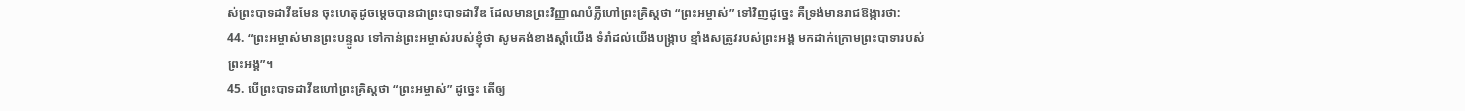ស់ព្រះបាទដាវីឌមែន ចុះហេតុដូចម្ដេចបានជាព្រះបាទដាវីឌ ដែលមានព្រះវិញ្ញាណបំភ្លឺហៅព្រះគ្រិស្ដថា “ព្រះអម្ចាស់” ទៅវិញដូច្នេះ គឺទ្រង់មានរាជឱង្ការថា:
44. “ព្រះអម្ចាស់មានព្រះបន្ទូល ទៅកាន់ព្រះអម្ចាស់របស់ខ្ញុំថា សូមគង់ខាងស្ដាំយើង ទំរាំដល់យើងបង្ក្រាប ខ្មាំងសត្រូវរបស់ព្រះអង្គ មកដាក់ក្រោមព្រះបាទារបស់ព្រះអង្គ”។
45. បើព្រះបាទដាវីឌហៅព្រះគ្រិស្ដថា “ព្រះអម្ចាស់” ដូច្នេះ តើឲ្យ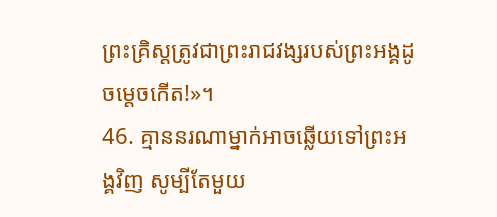ព្រះគ្រិស្ដត្រូវជាព្រះរាជវង្សរបស់ព្រះអង្គដូចម្ដេចកើត!»។
46. គ្មាននរណាម្នាក់អាចឆ្លើយទៅព្រះអង្គវិញ សូម្បីតែមួយ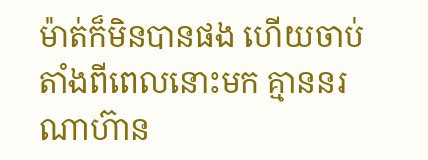ម៉ាត់ក៏មិនបានផង ហើយចាប់តាំងពីពេលនោះមក គ្មាននរណាហ៊ាន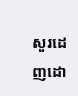សួរដេញដោ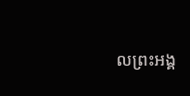លព្រះអង្គ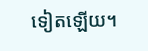ទៀតឡើយ។